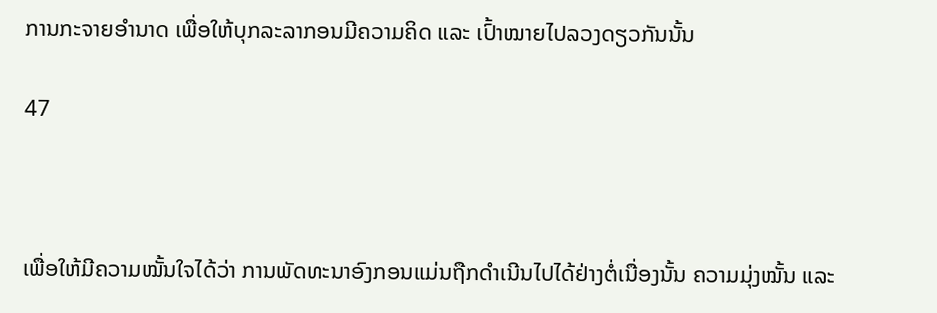ການກະຈາຍອຳນາດ ເພື່ອໃຫ້ບຸກລະລາກອນມີຄວາມຄິດ ແລະ ເປົ້າໝາຍໄປລວງດຽວກັນນັ້ນ

47



ເພື່ອໃຫ້ມີຄວາມໝັ້ນໃຈໄດ້ວ່າ ການພັດທະນາອົງກອນແມ່ນຖືກດໍາເນີນໄປໄດ້ຢ່າງຕໍ່ເນື່ອງນັ້ນ ຄວາມມຸ່ງໝັ້ນ ແລະ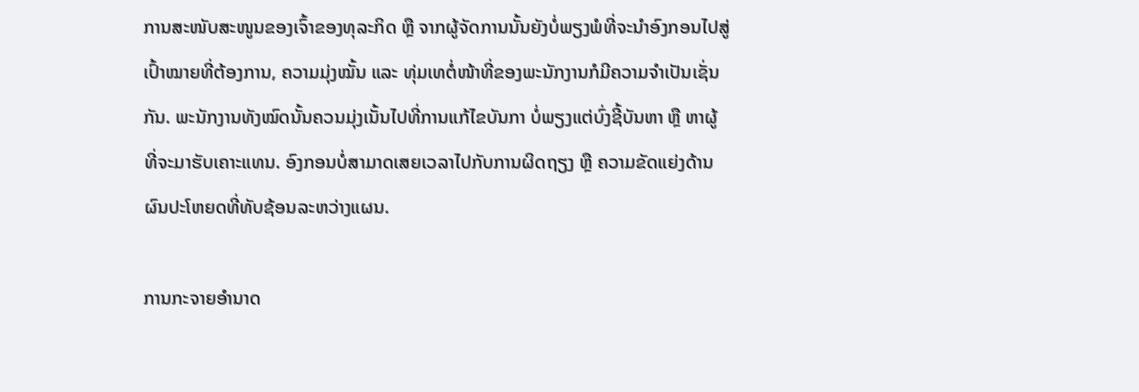ການສະໜັບສະໜູນຂອງເຈົ້າຂອງທຸລະກິດ ຫຼື ຈາກຜູ້ຈັດການນັ້ນຍັງບໍ່ພຽງພໍທີ່ຈະນໍາອົງກອນໄປສູ່ເປົ້າໝາຍທີ່ຕ້ອງການ, ຄວາມມຸ່ງໝັ້ນ ແລະ ທຸ່ມເທຕໍ່ໜ້າທີ່ຂອງພະນັກງານກໍມີຄວາມຈໍາເປັນເຊັ່ນກັນ. ພະນັກງານທັງໝົດນັ້ນຄວນມຸ່ງເນັ້ນໄປທີ່ການແກ້ໄຂບັນກາ ບໍ່ພຽງແຕ່ບົ່ງຊີ້ບັນຫາ ຫຼື ຫາຜູ້ທີ່ຈະມາຮັບເຄາະແທນ. ອົງກອນບໍ່ສາມາດເສຍເວລາໄປກັບການຜິດຖຽງ ຫຼື ຄວາມຂັດແຍ່ງດ້ານຜົນປະໂຫຍດທີ່ທັບຊ້ອນລະຫວ່າງແຜນ.

ການກະຈາຍອໍານາດ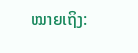ໝາຍເຖິງ: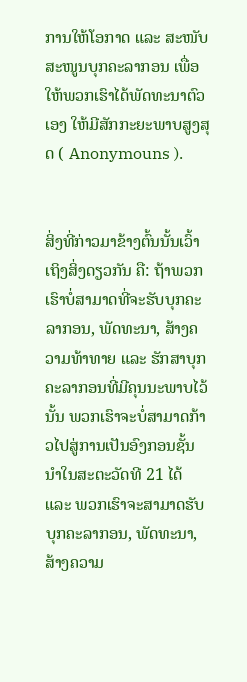ການໃຫ້ໂອກາດ ແລະ ສະໜັບສະໜູນບຸກຄະລາກອນ ເພື່ອໃຫ້ພວກເຮົາໄດ້ພັດທະນາຕົວເອງ ໃຫ້ມີສັກກະຍະພາບສູງສຸດ ( Anonymouns ).


ສິ່ງທີ່ກ່າວມາຂ້າງຕົ້ນນັ້ນເວົ້າເຖິງສິ່ງດຽວກັນ ຄື: ຖ້າພວກເຮົາບໍ່ສາມາດທີ່ຈະຮັບບຸກຄະລາກອນ, ພັດທະນາ, ສ້າງຄວາມທ້າທາຍ ແລະ ຮັກສາບຸກຄະລາກອນທີ່ມີຄຸນນະພາບໄວ້ນັ້ນ ພວກເຮົາຈະບໍ່ສາມາດກ້າວໄປສູ່ການເປັນອົງກອນຊັ້ນນໍາໃນສະຕະວັດທີ 21 ໄດ້ ແລະ ພວກເຮົາຈະສາມາດຮັບບຸກຄະລາກອນ, ພັດທະນາ, ສ້າງຄວາມ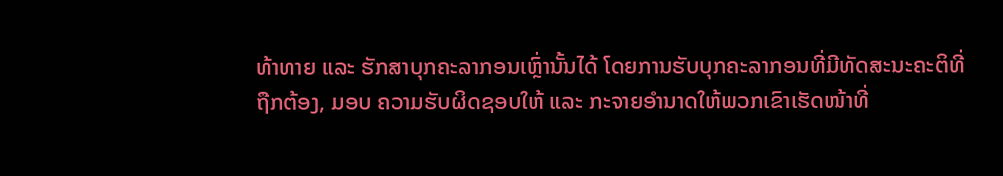ທ້າທາຍ ແລະ ຮັກສາບຸກຄະລາກອນເຫຼົ່ານັ້ນໄດ້ ໂດຍການຮັບບຸກຄະລາກອນທີ່ມີທັດສະນະຄະຕິທີ່ຖືກຕ້ອງ, ມອບ ຄວາມຮັບຜິດຊອບໃຫ້ ແລະ ກະຈາຍອໍານາດໃຫ້ພວກເຂົາເຮັດໜ້າທີ່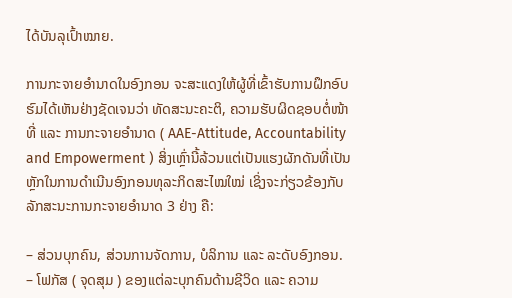ໄດ້ບັນລຸເປົ້າໝາຍ.

ການກະຈາຍອໍານາດໃນອົງກອນ ຈະສະແດງໃຫ້ຜູ້ທີ່ເຂົ້າຮັບການຝຶກອົບຮົມໄດ້ເຫັນຢ່າງຊັດເຈນວ່າ ທັດສະນະຄະຕິ, ຄວາມຮັບຜິດຊອບຕໍ່ໜ້າທີ່ ແລະ ການກະຈາຍອໍານາດ ( AAE-Attitude, Accountability and Empowerment ) ສິ່ງເຫຼົ່ານີ້ລ້ວນແຕ່ເປັນແຮງຜັກດັນທີ່ເປັນຫຼັກໃນການດໍາເນີນອົງກອນທຸລະກິດສະໄໝໃໝ່ ເຊິ່ງຈະກ່ຽວຂ້ອງກັບລັກສະນະການກະຈາຍອໍານາດ 3 ຢ່າງ ຄື:

– ສ່ວນບຸກຄົນ, ສ່ວນການຈັດການ, ບໍລິການ ແລະ ລະດັບອົງກອນ.
– ໂຟກັສ ( ຈຸດສຸມ ) ຂອງແຕ່ລະບຸກຄົນດ້ານຊີວິດ ແລະ ຄວາມ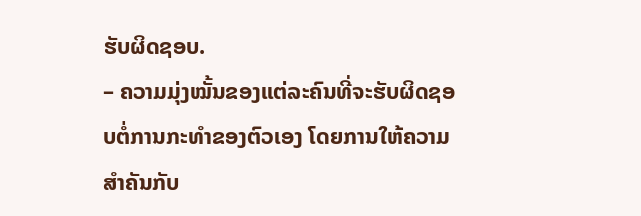ຮັບຜິດຊອບ.
– ຄວາມມຸ່ງໝັ້ນຂອງແຕ່ລະຄົນທີ່ຈະຮັບຜິດຊອບຕໍ່ການກະທໍາຂອງຕົວເອງ ໂດຍການໃຫ້ຄວາມສໍາຄັນກັບ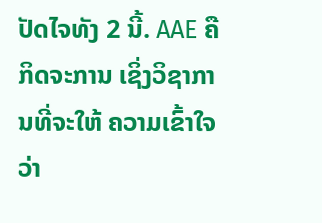ປັດໄຈທັງ 2 ນີ້. AAE ຄື ກິດຈະການ ເຊິ່ງວິຊາການທີ່ຈະໃຫ້ ຄວາມເຂົ້າໃຈວ່າ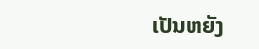ເປັນຫຍັງ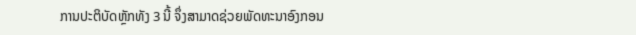ການປະຕິບັດຫຼັກທັງ 3 ນີ້ ຈຶ່ງສາມາດຊ່ວຍພັດທະນາອົງກອນ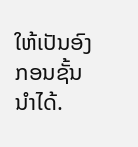ໃຫ້ເປັນອົງກອນຊັ້ນນໍາໄດ້.